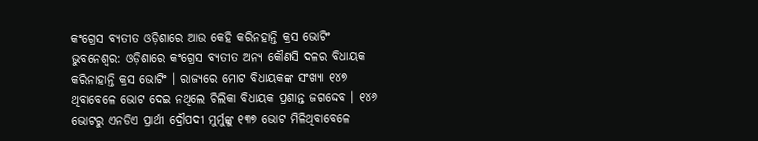କଂଗ୍ରେସ ବ୍ୟତୀତ ଓଡ଼ିଶାରେ ଆଉ କେହି କରିନହାନ୍ତି କ୍ରସ ଭୋଟିଂ
ଭୁବନେଶ୍ବର: ଓଡ଼ିଶାରେ କଂଗ୍ରେସ ବ୍ୟତୀତ ଅନ୍ୟ କୌଣସି ଦଳର ବିଧାୟକ କରିନାହାନ୍ତି କ୍ରସ ଭୋଟିଂ । ରାଜ୍ୟରେ ମୋଟ ବିଧାୟକଙ୍କ ସଂଖ୍ୟା ୧୪୭ ଥିବାବେଳେ ଭୋଟ ଦେଇ ନଥିଲେ ଚିଲିକା ବିଧାୟକ ପ୍ରଶାନ୍ତ ଜଗଦ୍ଦେବ । ୧୪୬ ଭୋଟରୁ ଏନଡିଏ ପ୍ରାର୍ଥୀ ଦ୍ରୌପଦୀ ମୁର୍ମୁଙ୍କୁ ୧୩୭ ଭୋଟ ମିଳିଥିବାବେଳେ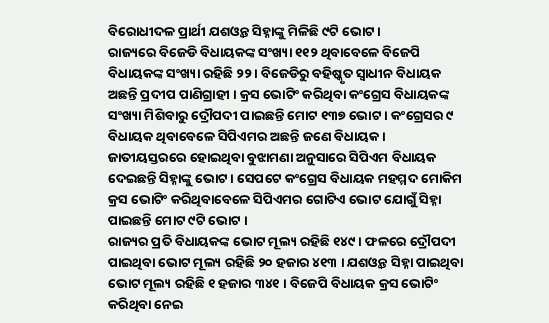ବିରୋଧୀଦଳ ପ୍ରାର୍ଥୀ ଯଶଓ୍ବନ୍ତ ସିହ୍ନାଙ୍କୁ ମିଳିଛି ୯ଟି ଭୋଟ ।
ରାଜ୍ୟରେ ବିଜେଡି ବିଧାୟକଙ୍କ ସଂଖ୍ୟା ୧୧୨ ଥିବାବେଳେ ବିଜେପି ବିଧାୟକଙ୍କ ସଂଖ୍ୟା ରହିଛି ୨୨ । ବିଜେଡିରୁ ବହିଷ୍କୃତ ସ୍ବାଧୀନ ବିଧାୟକ ଅଛନ୍ତି ପ୍ରଦୀପ ପାଣିଗ୍ରାହୀ । କ୍ରସ ଭୋଟିଂ କରିଥିବା କଂଗ୍ରେସ ବିଧାୟକଙ୍କ ସଂଖ୍ୟା ମିଶିବାରୁ ଦ୍ରୌପଦୀ ପାଇଛନ୍ତି ମୋଟ ୧୩୭ ଭୋଟ । କଂଗ୍ରେସର ୯ ବିଧାୟକ ଥିବାବେଳେ ସିପିଏମର ଅଛନ୍ତି ଜଣେ ବିଧାୟକ । ଜାତୀୟସ୍ତରରେ ହୋଇଥିବା ବୁଝାମଣା ଅନୁସାରେ ସିପିଏମ ବିଧାୟକ ଦେଇଛନ୍ତି ସିହ୍ନାଙ୍କୁ ଭୋଟ । ସେପଟେ କଂଗ୍ରେସ ବିଧାୟକ ମହମ୍ମଦ ମୋକିମ କ୍ରସ ଭୋଟିଂ କରିଥିବାବେଳେ ସିପିଏମର ଗୋଟିଏ ଭୋଟ ଯୋଗୁଁ ସିହ୍ନା ପାଇଛନ୍ତି ମୋଟ ୯ଟି ଭୋଟ ।
ରାଜ୍ୟର ପ୍ରତି ବିଧାୟକଙ୍କ ଭୋଟ ମୂଲ୍ୟ ରହିଛି ୧୪୯ । ଫଳରେ ଦ୍ରୌପଦୀ ପାଇଥିବା ଭୋଟ ମୂଲ୍ୟ ରହିଛି ୨୦ ହଜାର ୪୧୩ । ଯଶଓ୍ବନ୍ତ ସିହ୍ନା ପାଇଥିବା ଭୋଟ ମୂଲ୍ୟ ରହିଛି ୧ ହଜାର ୩୪୧ । ବିଜେପି ବିଧାୟକ କ୍ରସ ଭୋଟିଂ କରିଥିବା ନେଇ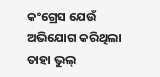କଂଗ୍ରେସ ଯେଉଁ ଅଭିଯୋଗ କରିଥିଲା ତାହା ଭୁଲ୍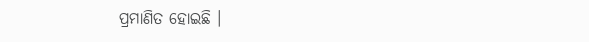ପ୍ରମାଣିତ ହୋଇଛି ।